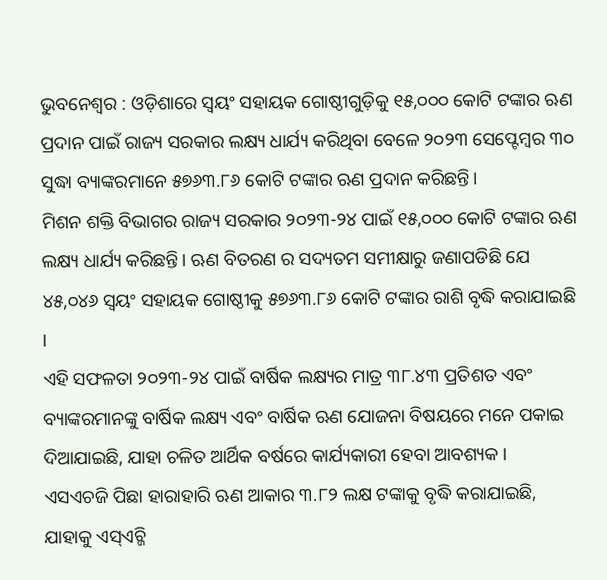ଭୁବନେଶ୍ବର : ଓଡ଼ିଶାରେ ସ୍ବୟଂ ସହାୟକ ଗୋଷ୍ଠୀଗୁଡ଼ିକୁ ୧୫,୦୦୦ କୋଟି ଟଙ୍କାର ଋଣ ପ୍ରଦାନ ପାଇଁ ରାଜ୍ୟ ସରକାର ଲକ୍ଷ୍ୟ ଧାର୍ଯ୍ୟ କରିଥିବା ବେଳେ ୨୦୨୩ ସେପ୍ଟେମ୍ବର ୩୦ ସୁଦ୍ଧା ବ୍ୟାଙ୍କରମାନେ ୫୭୬୩.୮୬ କୋଟି ଟଙ୍କାର ଋଣ ପ୍ରଦାନ କରିଛନ୍ତି।
ମିଶନ ଶକ୍ତି ବିଭାଗର ରାଜ୍ୟ ସରକାର ୨୦୨୩-୨୪ ପାଇଁ ୧୫,୦୦୦ କୋଟି ଟଙ୍କାର ଋଣ ଲକ୍ଷ୍ୟ ଧାର୍ଯ୍ୟ କରିଛନ୍ତି। ଋଣ ବିତରଣ ର ସଦ୍ୟତମ ସମୀକ୍ଷାରୁ ଜଣାପଡିଛି ଯେ ୪୫,୦୪୬ ସ୍ୱୟଂ ସହାୟକ ଗୋଷ୍ଠୀକୁ ୫୭୬୩.୮୬ କୋଟି ଟଙ୍କାର ରାଶି ବୃଦ୍ଧି କରାଯାଇଛି ।
ଏହି ସଫଳତା ୨୦୨୩-୨୪ ପାଇଁ ବାର୍ଷିକ ଲକ୍ଷ୍ୟର ମାତ୍ର ୩୮.୪୩ ପ୍ରତିଶତ ଏବଂ ବ୍ୟାଙ୍କରମାନଙ୍କୁ ବାର୍ଷିକ ଲକ୍ଷ୍ୟ ଏବଂ ବାର୍ଷିକ ଋଣ ଯୋଜନା ବିଷୟରେ ମନେ ପକାଇ ଦିଆଯାଇଛି, ଯାହା ଚଳିତ ଆର୍ଥିକ ବର୍ଷରେ କାର୍ଯ୍ୟକାରୀ ହେବା ଆବଶ୍ୟକ ।
ଏସଏଚଜି ପିଛା ହାରାହାରି ଋଣ ଆକାର ୩.୮୨ ଲକ୍ଷ ଟଙ୍କାକୁ ବୃଦ୍ଧି କରାଯାଇଛି, ଯାହାକୁ ଏସ୍ଏଚ୍ଜି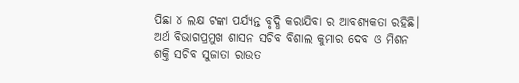ପିଛା ୪ ଲକ୍ଷ ଟଙ୍କା ପର୍ଯ୍ୟନ୍ତ ବୃଦ୍ଧି କରାଯିବା ର ଆବଶ୍ୟକତା ରହିଛି।
ଅର୍ଥ ବିଭାଗପ୍ରମୁଖ ଶାସନ ସଚିବ ବିଶାଲ କୁମାର ଦେବ ଓ ମିଶନ ଶକ୍ତି ସଚିବ ସୁଜାତା ରାଉତ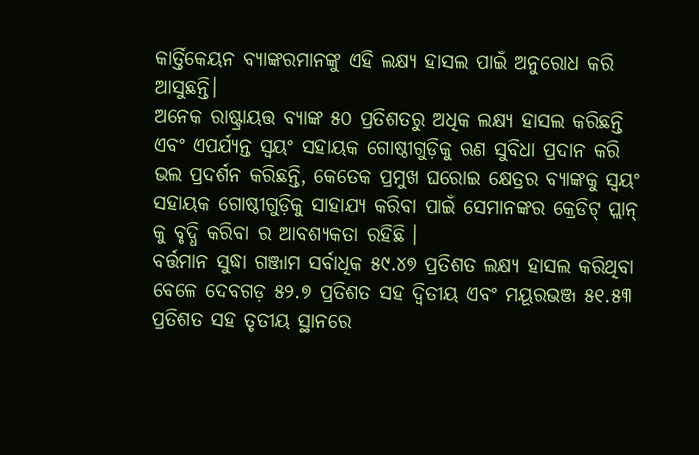କାର୍ତ୍ତିକେୟନ ବ୍ୟାଙ୍କରମାନଙ୍କୁ ଏହି ଲକ୍ଷ୍ୟ ହାସଲ ପାଇଁ ଅନୁରୋଧ କରି ଆସୁଛନ୍ତି।
ଅନେକ ରାଷ୍ଟ୍ରାୟତ୍ତ ବ୍ୟାଙ୍କ ୫୦ ପ୍ରତିଶତରୁ ଅଧିକ ଲକ୍ଷ୍ୟ ହାସଲ କରିଛନ୍ତି ଏବଂ ଏପର୍ଯ୍ୟନ୍ତ ସ୍ୱୟଂ ସହାୟକ ଗୋଷ୍ଠୀଗୁଡ଼ିକୁ ଋଣ ସୁବିଧା ପ୍ରଦାନ କରି ଭଲ ପ୍ରଦର୍ଶନ କରିଛନ୍ତି, କେତେକ ପ୍ରମୁଖ ଘରୋଇ କ୍ଷେତ୍ରର ବ୍ୟାଙ୍କକୁ ସ୍ୱୟଂ ସହାୟକ ଗୋଷ୍ଠୀଗୁଡ଼ିକୁ ସାହାଯ୍ୟ କରିବା ପାଇଁ ସେମାନଙ୍କର କ୍ରେଡିଟ୍ ପ୍ଲାନ୍ କୁ ବୃଦ୍ଧି କରିବା ର ଆବଶ୍ୟକତା ରହିଛି ।
ବର୍ତ୍ତମାନ ସୁଦ୍ଧା ଗଞ୍ଜାମ ସର୍ବାଧିକ ୫୯.୪୭ ପ୍ରତିଶତ ଲକ୍ଷ୍ୟ ହାସଲ କରିଥିବା ବେଳେ ଦେବଗଡ଼ ୫୨.୭ ପ୍ରତିଶତ ସହ ଦ୍ବିତୀୟ ଏବଂ ମୟୂରଭଞ୍ଜ ୫୧.୫୩ ପ୍ରତିଶତ ସହ ତୃତୀୟ ସ୍ଥାନରେ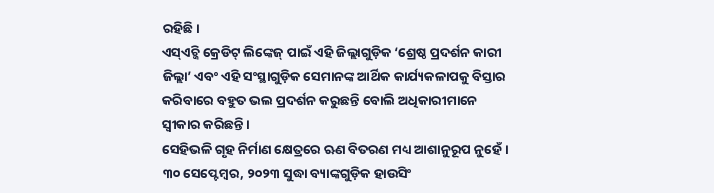ରହିଛି।
ଏସ୍ଏଚ୍ଜି କ୍ରେଡିଟ୍ ଲିଙ୍କେଜ୍ ପାଇଁ ଏହି ଜିଲ୍ଲାଗୁଡ଼ିକ ‘ଶ୍ରେଷ୍ଠ ପ୍ରଦର୍ଶନ କାରୀ ଜିଲ୍ଲା’ ଏବଂ ଏହି ସଂସ୍ଥାଗୁଡ଼ିକ ସେମାନଙ୍କ ଆର୍ଥିକ କାର୍ଯ୍ୟକଳାପକୁ ବିସ୍ତାର କରିବାରେ ବହୁତ ଭଲ ପ୍ରଦର୍ଶନ କରୁଛନ୍ତି ବୋଲି ଅଧିକାରୀମାନେ ସ୍ୱୀକାର କରିଛନ୍ତି।
ସେହିଭଳି ଗୃହ ନିର୍ମାଣ କ୍ଷେତ୍ରରେ ଋଣ ବିତରଣ ମଧ୍ୟ ଆଶାନୁରୂପ ନୁହେଁ। ୩୦ ସେପ୍ଟେମ୍ବର, ୨୦୨୩ ସୁଦ୍ଧା ବ୍ୟାଙ୍କଗୁଡ଼ିକ ହାଉସିଂ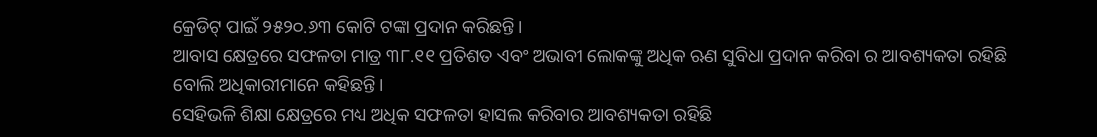କ୍ରେଡିଟ୍ ପାଇଁ ୨୫୨୦.୬୩ କୋଟି ଟଙ୍କା ପ୍ରଦାନ କରିଛନ୍ତି।
ଆବାସ କ୍ଷେତ୍ରରେ ସଫଳତା ମାତ୍ର ୩୮.୧୧ ପ୍ରତିଶତ ଏବଂ ଅଭାବୀ ଲୋକଙ୍କୁ ଅଧିକ ଋଣ ସୁବିଧା ପ୍ରଦାନ କରିବା ର ଆବଶ୍ୟକତା ରହିଛି ବୋଲି ଅଧିକାରୀମାନେ କହିଛନ୍ତି।
ସେହିଭଳି ଶିକ୍ଷା କ୍ଷେତ୍ରରେ ମଧ୍ୟ ଅଧିକ ସଫଳତା ହାସଲ କରିବାର ଆବଶ୍ୟକତା ରହିଛି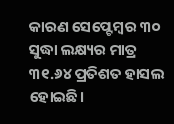କାରଣ ସେପ୍ଟେମ୍ବର ୩୦ ସୁଦ୍ଧା ଲକ୍ଷ୍ୟର ମାତ୍ର ୩୧.୬୪ ପ୍ରତିଶତ ହାସଲ ହୋଇଛି।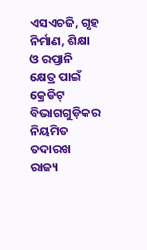ଏସଏଚଜି, ଗୃହ ନିର୍ମାଣ, ଶିକ୍ଷା ଓ ରପ୍ତାନି କ୍ଷେତ୍ର ପାଇଁ କ୍ରେଡିଟ୍ ବିଭାଗଗୁଡ଼ିକର ନିୟମିତ ତଦାରଖ ରାଜ୍ୟ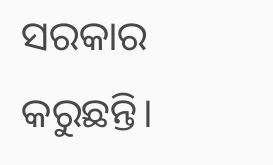ସରକାର କରୁଛନ୍ତି।